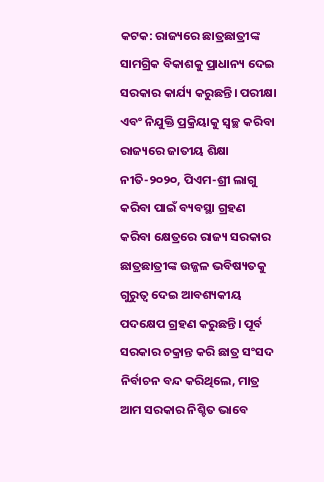କଟକ: ରାଜ୍ୟରେ ଛାତ୍ରଛାତ୍ରୀଙ୍କ ସାମଗ୍ରିକ ବିକାଶକୁ ପ୍ରାଧାନ୍ୟ ଦେଇ ସରକାର କାର୍ଯ୍ୟ କରୁଛନ୍ତି। ପରୀକ୍ଷା ଏବଂ ନିଯୁକ୍ତି ପ୍ରକ୍ରିୟାକୁ ସ୍ୱଚ୍ଛ କରିବା ରାଜ୍ୟରେ ଜାତୀୟ ଶିକ୍ଷା ନୀତି-୨୦୨୦, ପିଏମ-ଶ୍ରୀ ଲାଗୁ କରିବା ପାଇଁ ବ୍ୟବସ୍ଥା ଗ୍ରହଣ କରିବା କ୍ଷେତ୍ରରେ ରାଜ୍ୟ ସରକାର ଛାତ୍ରଛାତ୍ରୀଙ୍କ ଉଜ୍ଜଳ ଭବିଷ୍ୟତକୁ ଗୁରୁତ୍ୱ ଦେଇ ଆବଶ୍ୟକୀୟ ପଦକ୍ଷେପ ଗ୍ରହଣ କରୁଛନ୍ତି। ପୂର୍ବ ସରକାର ଚକ୍ରାନ୍ତ କରି ଛାତ୍ର ସଂସଦ ନିର୍ବାଚନ ବନ୍ଦ କରିଥିଲେ, ମାତ୍ର ଆମ ସରକାର ନିଶ୍ଚିତ ଭାବେ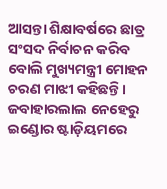ଆସନ୍ତା ଶିକ୍ଷାବର୍ଷରେ ଛାତ୍ର ସଂସଦ ନିର୍ବାଚନ କରିବ ବୋଲି ମୁଖ୍ୟମନ୍ତ୍ରୀ ମୋହନ ଚରଣ ମାଝୀ କହିଛନ୍ତି। ଜବାହାରଲାଲ ନେହେରୁ ଇଣ୍ଡୋର ଷ୍ଟାଡ଼ିୟମରେ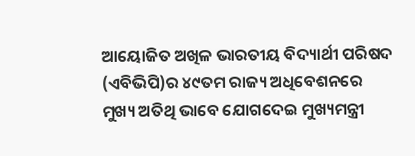ଆୟୋଜିତ ଅଖିଳ ଭାରତୀୟ ବିଦ୍ୟାର୍ଥୀ ପରିଷଦ (ଏବିଭିପି)ର ୪୯ତମ ରାଜ୍ୟ ଅଧିବେଶନରେ ମୁଖ୍ୟ ଅତିଥି ଭାବେ ଯୋଗଦେଇ ମୁଖ୍ୟମନ୍ତ୍ରୀ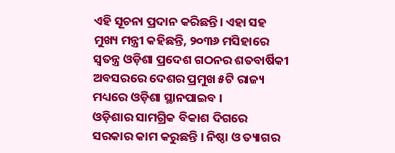ଏହି ସୂଚନା ପ୍ରଦାନ କରିଛନ୍ତି। ଏହା ସହ ମୁଖ୍ୟ ମନ୍ତ୍ରୀ କହିଛନ୍ତି, ୨୦୩୬ ମସିହାରେ ସ୍ୱତନ୍ତ୍ର ଓଡ଼ିଶା ପ୍ରଦେଶ ଗଠନର ଶତବାର୍ଷିକୀ ଅବସରରେ ଦେଶର ପ୍ରମୁଖ ୫ଟି ରାଜ୍ୟ ମଧ୍ୟରେ ଓଡ଼ିଶା ସ୍ଥାନପାଇବ ।
ଓଡ଼ିଶାର ସାମଗ୍ରିକ ବିକାଶ ଦିଗରେ ସରକାର କାମ କରୁଛନ୍ତି । ନିଷ୍ଠା ଓ ତ୍ୟାଗର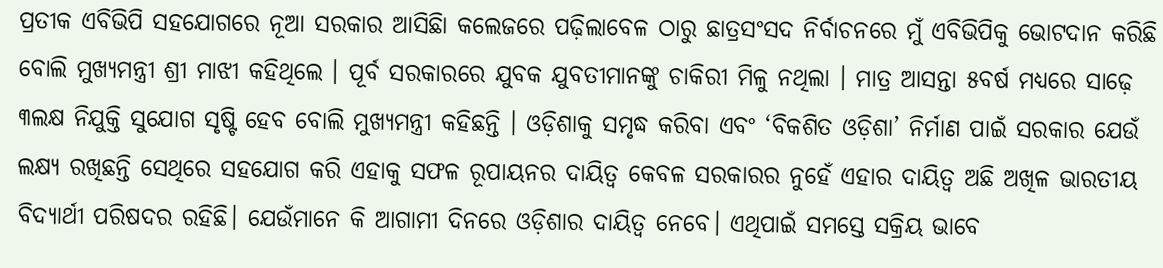ପ୍ରତୀକ ଏବିଭିପି ସହଯୋଗରେ ନୂଆ ସରକାର ଆସିଛିା କଲେଜରେ ପଢ଼ିଲାବେଳ ଠାରୁ ଛାତ୍ରସଂସଦ ନିର୍ବାଚନରେ ମୁଁ ଏବିଭିପିକୁ ଭୋଟଦାନ କରିଛି ବୋଲି ମୁଖ୍ୟମନ୍ତ୍ରୀ ଶ୍ରୀ ମାଝୀ କହିଥିଲେ । ପୂର୍ବ ସରକାରରେ ଯୁବକ ଯୁବତୀମାନଙ୍କୁ ଚାକିରୀ ମିଳୁ ନଥିଲା । ମାତ୍ର ଆସନ୍ତା ୫ବର୍ଷ ମଧ୍ୟରେ ସାଢ଼େ ୩ଲକ୍ଷ ନିଯୁକ୍ତି ସୁଯୋଗ ସୃଷ୍ଟି ହେବ ବୋଲି ମୁଖ୍ୟମନ୍ତ୍ରୀ କହିଛନ୍ତି । ଓଡ଼ିଶାକୁ ସମୃଦ୍ଧ କରିବା ଏବଂ ‘ବିକଶିତ ଓଡ଼ିଶା’ ନିର୍ମାଣ ପାଇଁ ସରକାର ଯେଉଁ ଲକ୍ଷ୍ୟ ରଖିଛନ୍ତି ସେଥିରେ ସହଯୋଗ କରି ଏହାକୁ ସଫଳ ରୂପାୟନର ଦାୟିତ୍ୱ କେବଳ ସରକାରର ନୁହେଁ ଏହାର ଦାୟିତ୍ୱ ଅଛି ଅଖିଳ ଭାରତୀୟ ବିଦ୍ୟାର୍ଥୀ ପରିଷଦର ରହିଛି। ଯେଉଁମାନେ କି ଆଗାମୀ ଦିନରେ ଓଡ଼ିଶାର ଦାୟିତ୍ୱ ନେବେ। ଏଥିପାଇଁ ସମସ୍ତେ ସକ୍ରିୟ ଭାବେ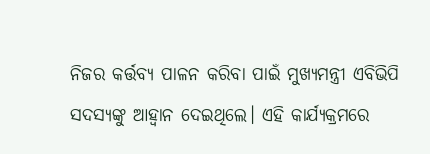ନିଜର କର୍ତ୍ତବ୍ୟ ପାଳନ କରିବା ପାଇଁ ମୁଖ୍ୟମନ୍ତ୍ରୀ ଏବିଭିପି ସଦସ୍ୟଙ୍କୁ ଆହ୍ୱାନ ଦେଇଥିଲେ। ଏହି କାର୍ଯ୍ୟକ୍ରମରେ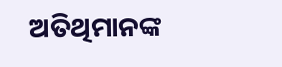ଅତିଥିମାନଙ୍କ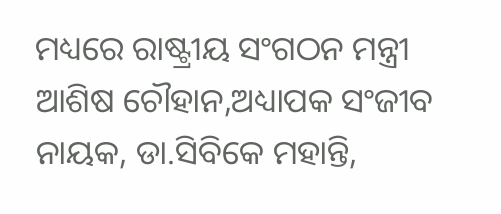ମଧ୍ୟରେ ରାଷ୍ଟ୍ରୀୟ ସଂଗଠନ ମନ୍ତ୍ରୀ ଆଶିଷ ଚୌହାନ,ଅଧ୍ୟାପକ ସଂଜୀବ ନାୟକ, ଡା.ସିବିକେ ମହାନ୍ତି,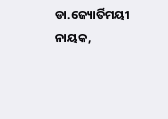ଡା.ଜ୍ୟୋର୍ତିମୟୀ ନାୟକ,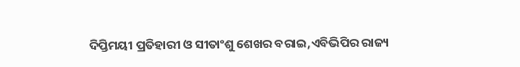ଦିପ୍ତିମୟୀ ପ୍ରତିହାରୀ ଓ ସୀତାଂଶୁ ଶେଖର ବରାଇ,ଏବିଭିପିର ରାଜ୍ୟ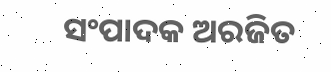ସଂପାଦକ ଅରଜିତ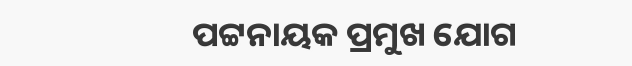ପଟ୍ଟନାୟକ ପ୍ରମୁଖ ଯୋଗ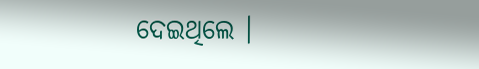ଦେଇଥିଲେ ।